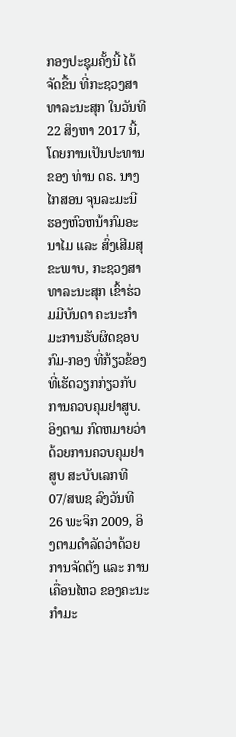ກອງປະຊຸມຄັ້ງນີ້ ໄດ້ຈັດຂື້ນ ທີ່ກະຊວງສາທາລະນະສຸກ ໃນວັນທີ 22 ສິງຫາ 2017 ນີ້, ໂດຍການເປັນປະທານ ຂອງ ທ່ານ ດຣ. ນາງ ໄກສອນ ຈຸນລະມະນີ ຮອງຫົວຫນ້າກົມອະນາໄມ ແລະ ສົ່ງເສີມສຸຂະພາບ, ກະຊວງສາທາລະນະສຸກ ເຂົ້າຮ່ວມມີບັນດາ ຄະນະກຳມະການຮັບຜິດຊອບ ກົມ-ກອງ ທີ່ກ້ຽວຂ້ອງ ທີ່ເຮັດວຽກກ່ຽວກັບການຄວບຄຸມຢາສູບ.
ອິງຕາມ ກົດຫມາຍວ່າດ້ວຍການຄວບຄຸມຢາສູບ ສະບັບເລກທີ 07/ສພຊ ລົງວັນທີ 26 ພະຈິກ 2009, ອິງຕາມດຳລັດວ່າດ້ວຍການຈັດຕັງ ແລະ ການເຄື່ອນໄຫວ ຂອງຄະນະກຳມະ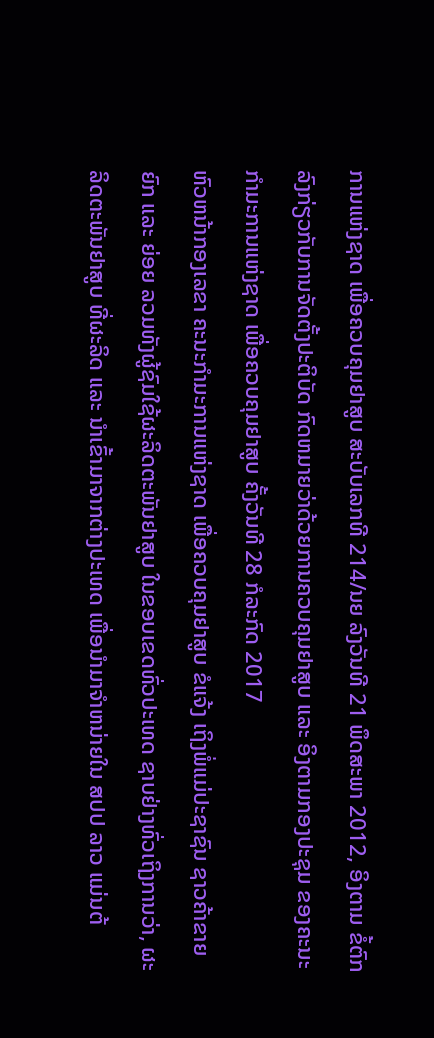ການແຫ່ງຊາດ ເພື່ອຄວບຄຸມຢາສູບ ສະບັບເລກທີ 214/ນຍ ລົງວັນທີ 21 ພຶດສະພາ 2012, ອິງຕາມ ຂໍ້ຕົກລົງກ່ຽວກັບການຈັດຕັ້ງປະຕິບັດ ກົດຫມາຍວ່າດ້ວຍການຄວບຄຸມຢາສູບ ແລະ ອິງຕາມກອງປະຊຸມ ຂອງຄະນະກຳມະການແຫ່ງຊາດ ເພື່ອຄວບຄຸມຢາສູບ ຄັ້ງວັນທີ 28 ກໍລະກົດ 2017
ຫົວຫນ້າກອງເລຂາ ຄະນະກຳມະການແຫ່ງຊາດ ເພື່ອຄວບຄຸມຢາສູບ ຂໍແຈ້ງ ເຖິງພໍ່ແມ່ປະຊາຊົນ ຊາວຄ້າຂາຍ ຍົກ ແລະ ຍ່ອຍ ລວມທັງຜູ້ຊົມໃຊ້ຜະລິດຕະພັນຢາສູບ ໃນຂອບເຂດທົ່ວປະເທດ ຊາບຢ່າງທົ່ວເຖິງການວ່າ, ຜະລິດຕະພັນຢາສູບ ທີ່ຜະລິດ ແລະ ນຳເຂົ້າມາຈາກຕ່າງປະເທດ ເພື່ອນຳມາຈຳຫນ່າຍໃນ ສປປ ລາວ ແມ່ນຕ້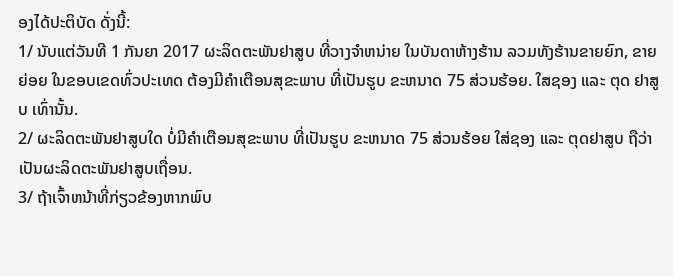ອງໄດ້ປະຕິບັດ ດັ່ງນີ້:
1/ ນັບແຕ່ວັນທີ 1 ກັນຍາ 2017 ຜະລິດຕະພັນຢາສູບ ທີ່ວາງຈຳຫນ່າຍ ໃນບັນດາຫ້າງຮ້ານ ລວມທັງຮ້ານຂາຍຍົກ, ຂາຍຍ່ອຍ ໃນຂອບເຂດທົ່ວປະເທດ ຕ້ອງມີຄຳເຕືອນສຸຂະພາບ ທີ່ເປັນຮູບ ຂະຫນາດ 75 ສ່ວນຮ້ອຍ. ໃສຊອງ ແລະ ຕຸດ ຢາສູບ ເທົ່ານັ້ນ.
2/ ຜະລິດຕະພັນຢາສູບໃດ ບໍ່ມີຄຳເຕືອນສຸຂະພາບ ທີ່ເປັນຮູບ ຂະຫນາດ 75 ສ່ວນຮ້ອຍ ໃສ່ຊອງ ແລະ ຕຸດຢາສູບ ຖືວ່າເປັນຜະລິດຕະພັນຢາສູບເຖື່ອນ.
3/ ຖ້າເຈົ້າຫນ້າທີ່ກ່ຽວຂ້ອງຫາກພົບ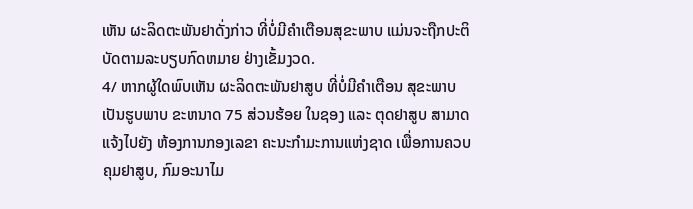ເຫັນ ຜະລິດຕະພັນຢາດັ່ງກ່າວ ທີ່ບໍ່ມີຄຳເຕືອນສຸຂະພາບ ແມ່ນຈະຖືກປະຕິບັດຕາມລະບຽບກົດຫມາຍ ຢ່າງເຂັ້ມງວດ.
4/ ຫາກຜູ້ໃດພົບເຫັນ ຜະລິດຕະພັນຢາສູບ ທີ່ບໍ່ມີຄຳເຕືອນ ສຸຂະພາບ ເປັນຮູບພາບ ຂະຫນາດ 75 ສ່ວນຮ້ອຍ ໃນຊອງ ແລະ ຕຸດຢາສູບ ສາມາດແຈ້ງໄປຍັງ ຫ້ອງການກອງເລຂາ ຄະນະກຳມະການແຫ່ງຊາດ ເພື່ອການຄວບຄຸມຢາສູບ, ກົມອະນາໄມ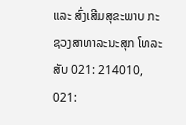ແລະ ສົ່ງເສີມສຸຂະພາບ ກະຊວງສາທາລະນະສຸກ ໂທລະສັບ 021: 214010, 021: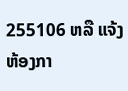255106 ຫລື ແຈ້ງຫ້ອງກາ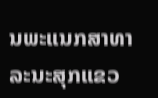ນພະແນກສາທາລະນະສຸກແຂວ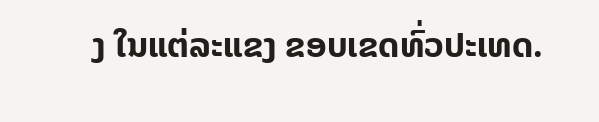ງ ໃນແຕ່ລະແຂງ ຂອບເຂດທົ່ວປະເທດ.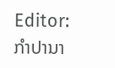Editor: ກຳປານາ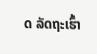ດ ລັດຖະເຮົ້າ